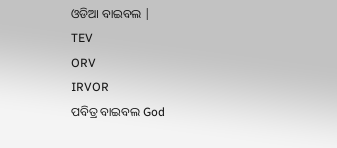ଓଡିଆ ବାଇବଲ |
TEV
ORV
IRVOR
ପବିତ୍ର ବାଇବଲ God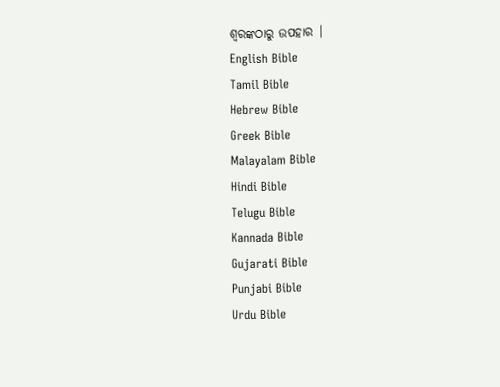ଶ୍ବରଙ୍କଠାରୁ ଉପହାର |
English Bible
Tamil Bible
Hebrew Bible
Greek Bible
Malayalam Bible
Hindi Bible
Telugu Bible
Kannada Bible
Gujarati Bible
Punjabi Bible
Urdu Bible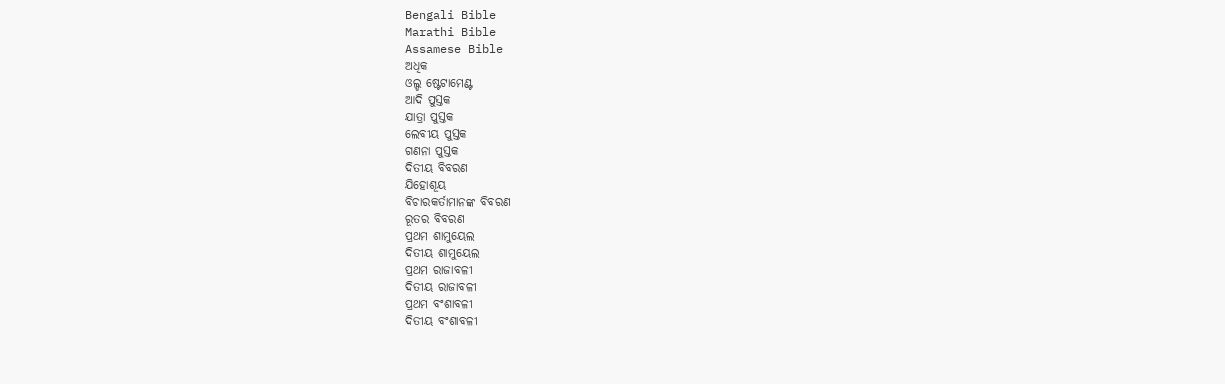Bengali Bible
Marathi Bible
Assamese Bible
ଅଧିକ
ଓଲ୍ଡ ଷ୍ଟେଟାମେଣ୍ଟ
ଆଦି ପୁସ୍ତକ
ଯାତ୍ରା ପୁସ୍ତକ
ଲେବୀୟ ପୁସ୍ତକ
ଗଣନା ପୁସ୍ତକ
ଦିତୀୟ ବିବରଣ
ଯିହୋଶୂୟ
ବିଚାରକର୍ତାମାନଙ୍କ ବିବରଣ
ରୂତର ବିବରଣ
ପ୍ରଥମ ଶାମୁୟେଲ
ଦିତୀୟ ଶାମୁୟେଲ
ପ୍ରଥମ ରାଜାବଳୀ
ଦିତୀୟ ରାଜାବଳୀ
ପ୍ରଥମ ବଂଶାବଳୀ
ଦିତୀୟ ବଂଶାବଳୀ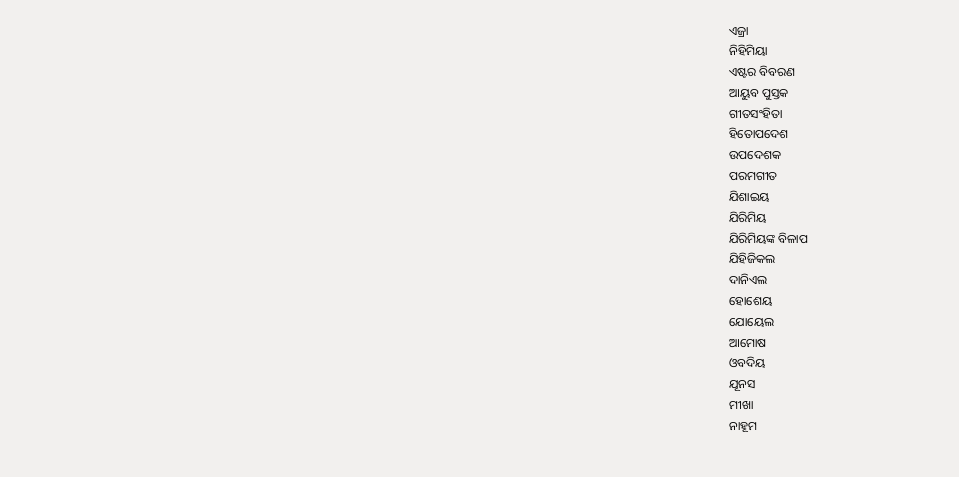ଏଜ୍ରା
ନିହିମିୟା
ଏଷ୍ଟର ବିବରଣ
ଆୟୁବ ପୁସ୍ତକ
ଗୀତସଂହିତା
ହିତୋପଦେଶ
ଉପଦେଶକ
ପରମଗୀତ
ଯିଶାଇୟ
ଯିରିମିୟ
ଯିରିମିୟଙ୍କ ବିଳାପ
ଯିହିଜିକଲ
ଦାନିଏଲ
ହୋଶେୟ
ଯୋୟେଲ
ଆମୋଷ
ଓବଦିୟ
ଯୂନସ
ମୀଖା
ନାହୂମ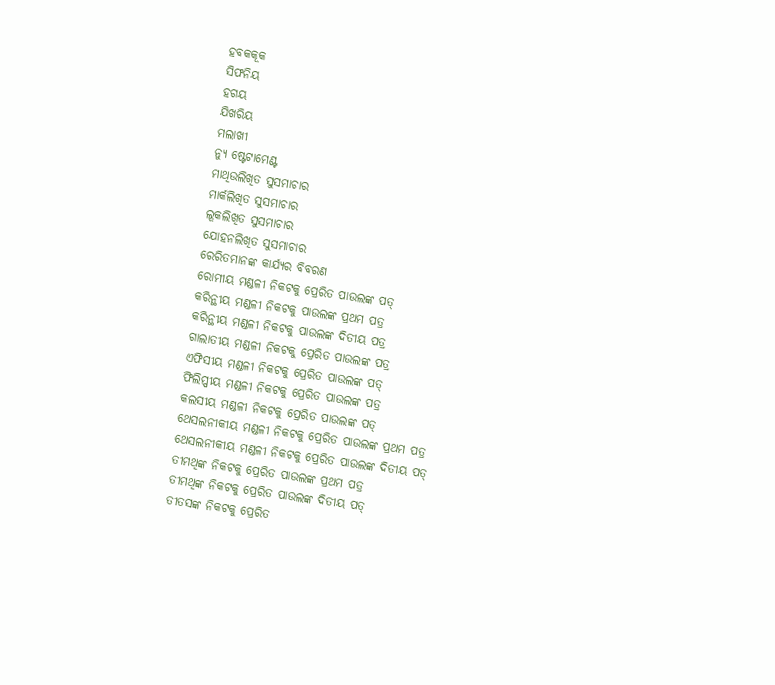ହବକକୂକ
ସିଫନିୟ
ହଗୟ
ଯିଖରିୟ
ମଲାଖୀ
ନ୍ୟୁ ଷ୍ଟେଟାମେଣ୍ଟ
ମାଥିଉଲିଖିତ ସୁସମାଚାର
ମାର୍କଲିଖିତ ସୁସମାଚାର
ଲୂକଲିଖିତ ସୁସମାଚାର
ଯୋହନଲିଖିତ ସୁସମାଚାର
ରେରିତମାନଙ୍କ କାର୍ଯ୍ୟର ବିବରଣ
ରୋମୀୟ ମଣ୍ଡଳୀ ନିକଟକୁ ପ୍ରେରିତ ପାଉଲଙ୍କ ପତ୍
କରିନ୍ଥୀୟ ମଣ୍ଡଳୀ ନିକଟକୁ ପାଉଲଙ୍କ ପ୍ରଥମ ପତ୍ର
କରିନ୍ଥୀୟ ମଣ୍ଡଳୀ ନିକଟକୁ ପାଉଲଙ୍କ ଦିତୀୟ ପତ୍ର
ଗାଲାତୀୟ ମଣ୍ଡଳୀ ନିକଟକୁ ପ୍ରେରିତ ପାଉଲଙ୍କ ପତ୍ର
ଏଫିସୀୟ ମଣ୍ଡଳୀ ନିକଟକୁ ପ୍ରେରିତ ପାଉଲଙ୍କ ପତ୍
ଫିଲିପ୍ପୀୟ ମଣ୍ଡଳୀ ନିକଟକୁ ପ୍ରେରିତ ପାଉଲଙ୍କ ପତ୍ର
କଲସୀୟ ମଣ୍ଡଳୀ ନିକଟକୁ ପ୍ରେରିତ ପାଉଲଙ୍କ ପତ୍
ଥେସଲନୀକୀୟ ମଣ୍ଡଳୀ ନିକଟକୁ ପ୍ରେରିତ ପାଉଲଙ୍କ ପ୍ରଥମ ପତ୍ର
ଥେସଲନୀକୀୟ ମଣ୍ଡଳୀ ନିକଟକୁ ପ୍ରେରିତ ପାଉଲଙ୍କ ଦିତୀୟ ପତ୍
ତୀମଥିଙ୍କ ନିକଟକୁ ପ୍ରେରିତ ପାଉଲଙ୍କ ପ୍ରଥମ ପତ୍ର
ତୀମଥିଙ୍କ ନିକଟକୁ ପ୍ରେରିତ ପାଉଲଙ୍କ ଦିତୀୟ ପତ୍
ତୀତସଙ୍କ ନିକଟକୁ ପ୍ରେରିତ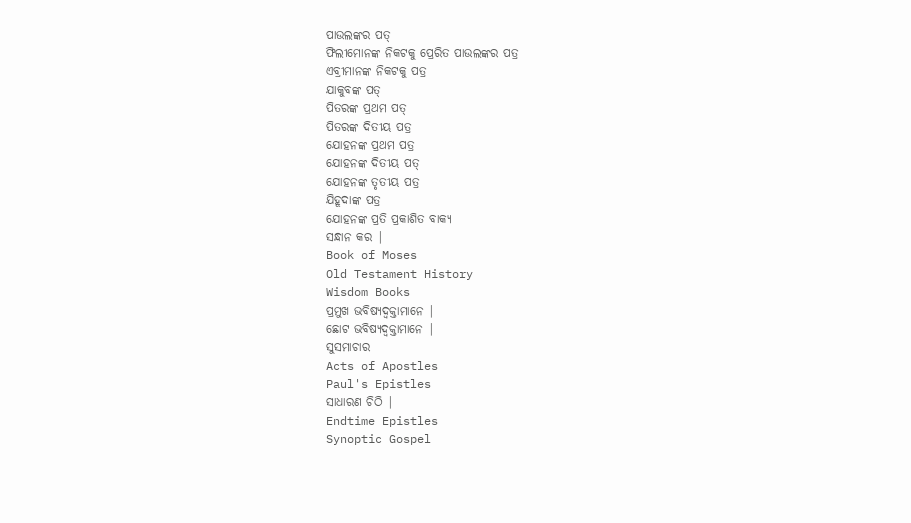ପାଉଲଙ୍କର ପତ୍
ଫିଲୀମୋନଙ୍କ ନିକଟକୁ ପ୍ରେରିତ ପାଉଲଙ୍କର ପତ୍ର
ଏବ୍ରୀମାନଙ୍କ ନିକଟକୁ ପତ୍ର
ଯାକୁବଙ୍କ ପତ୍
ପିତରଙ୍କ ପ୍ରଥମ ପତ୍
ପିତରଙ୍କ ଦିତୀୟ ପତ୍ର
ଯୋହନଙ୍କ ପ୍ରଥମ ପତ୍ର
ଯୋହନଙ୍କ ଦିତୀୟ ପତ୍
ଯୋହନଙ୍କ ତୃତୀୟ ପତ୍ର
ଯିହୂଦାଙ୍କ ପତ୍ର
ଯୋହନଙ୍କ ପ୍ରତି ପ୍ରକାଶିତ ବାକ୍ୟ
ସନ୍ଧାନ କର |
Book of Moses
Old Testament History
Wisdom Books
ପ୍ରମୁଖ ଭବିଷ୍ୟଦ୍ବକ୍ତାମାନେ |
ଛୋଟ ଭବିଷ୍ୟଦ୍ବକ୍ତାମାନେ |
ସୁସମାଚାର
Acts of Apostles
Paul's Epistles
ସାଧାରଣ ଚିଠି |
Endtime Epistles
Synoptic Gospel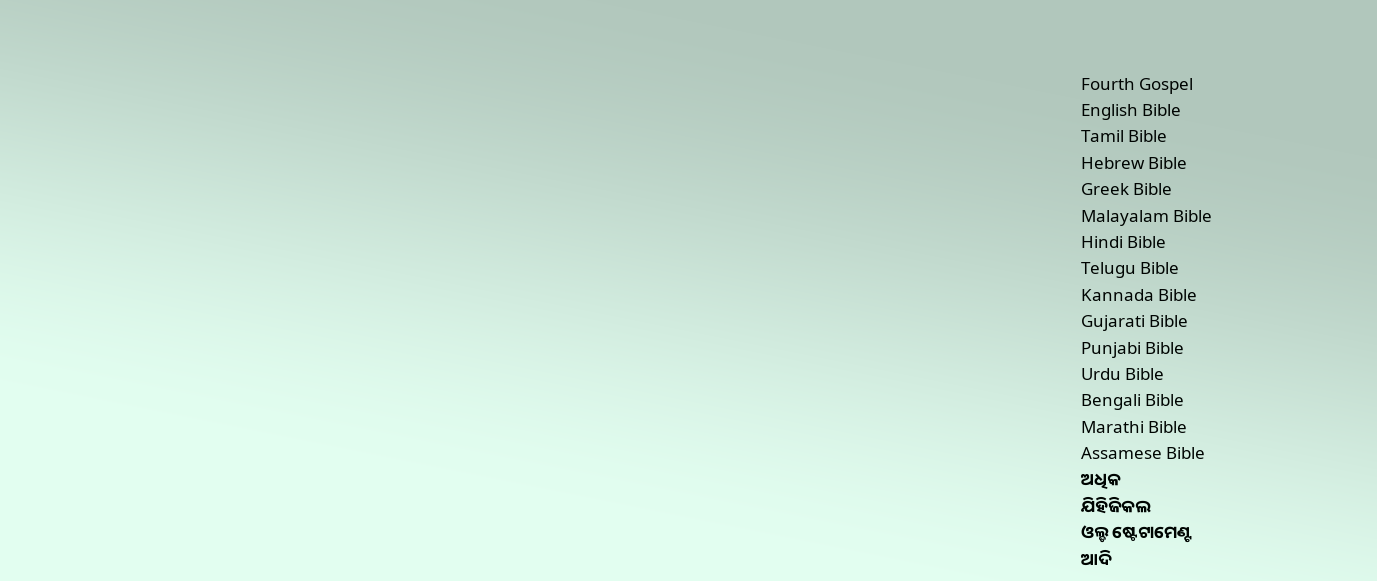Fourth Gospel
English Bible
Tamil Bible
Hebrew Bible
Greek Bible
Malayalam Bible
Hindi Bible
Telugu Bible
Kannada Bible
Gujarati Bible
Punjabi Bible
Urdu Bible
Bengali Bible
Marathi Bible
Assamese Bible
ଅଧିକ
ଯିହିଜିକଲ
ଓଲ୍ଡ ଷ୍ଟେଟାମେଣ୍ଟ
ଆଦି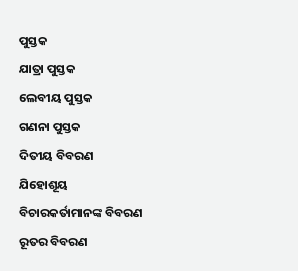ପୁସ୍ତକ
ଯାତ୍ରା ପୁସ୍ତକ
ଲେବୀୟ ପୁସ୍ତକ
ଗଣନା ପୁସ୍ତକ
ଦିତୀୟ ବିବରଣ
ଯିହୋଶୂୟ
ବିଚାରକର୍ତାମାନଙ୍କ ବିବରଣ
ରୂତର ବିବରଣ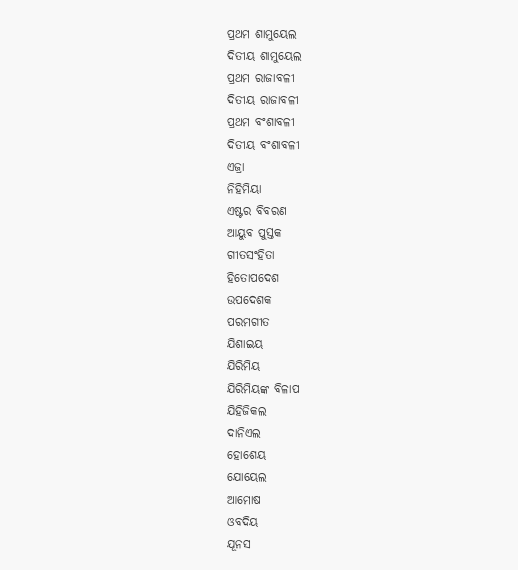ପ୍ରଥମ ଶାମୁୟେଲ
ଦିତୀୟ ଶାମୁୟେଲ
ପ୍ରଥମ ରାଜାବଳୀ
ଦିତୀୟ ରାଜାବଳୀ
ପ୍ରଥମ ବଂଶାବଳୀ
ଦିତୀୟ ବଂଶାବଳୀ
ଏଜ୍ରା
ନିହିମିୟା
ଏଷ୍ଟର ବିବରଣ
ଆୟୁବ ପୁସ୍ତକ
ଗୀତସଂହିତା
ହିତୋପଦେଶ
ଉପଦେଶକ
ପରମଗୀତ
ଯିଶାଇୟ
ଯିରିମିୟ
ଯିରିମିୟଙ୍କ ବିଳାପ
ଯିହିଜିକଲ
ଦାନିଏଲ
ହୋଶେୟ
ଯୋୟେଲ
ଆମୋଷ
ଓବଦିୟ
ଯୂନସ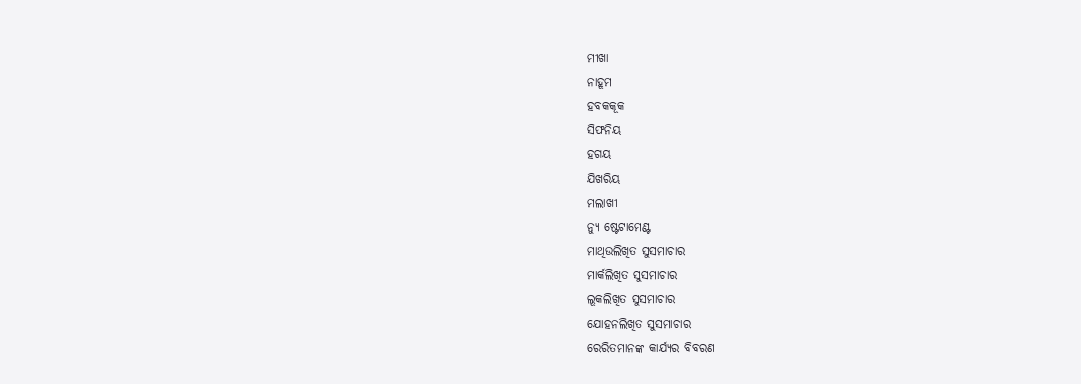ମୀଖା
ନାହୂମ
ହବକକୂକ
ସିଫନିୟ
ହଗୟ
ଯିଖରିୟ
ମଲାଖୀ
ନ୍ୟୁ ଷ୍ଟେଟାମେଣ୍ଟ
ମାଥିଉଲିଖିତ ସୁସମାଚାର
ମାର୍କଲିଖିତ ସୁସମାଚାର
ଲୂକଲିଖିତ ସୁସମାଚାର
ଯୋହନଲିଖିତ ସୁସମାଚାର
ରେରିତମାନଙ୍କ କାର୍ଯ୍ୟର ବିବରଣ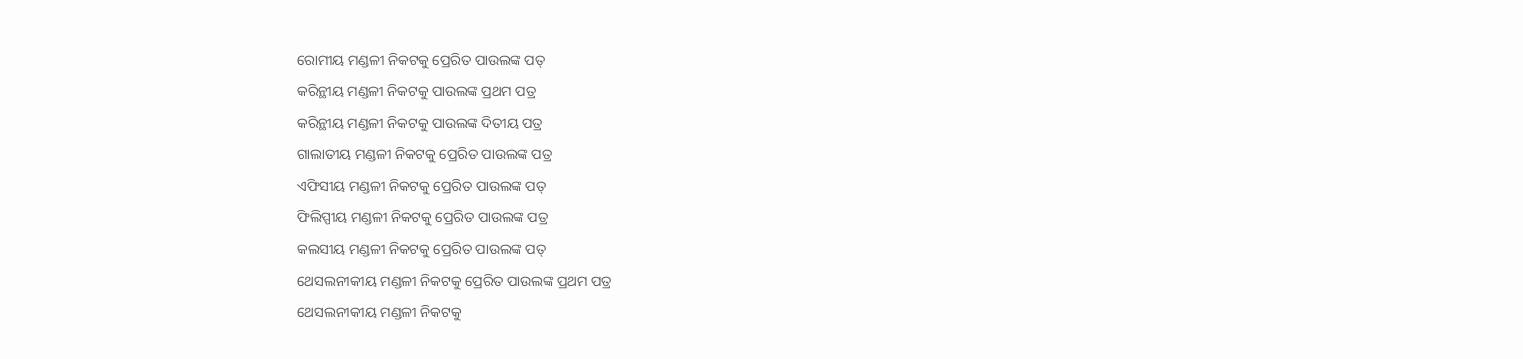ରୋମୀୟ ମଣ୍ଡଳୀ ନିକଟକୁ ପ୍ରେରିତ ପାଉଲଙ୍କ ପତ୍
କରିନ୍ଥୀୟ ମଣ୍ଡଳୀ ନିକଟକୁ ପାଉଲଙ୍କ ପ୍ରଥମ ପତ୍ର
କରିନ୍ଥୀୟ ମଣ୍ଡଳୀ ନିକଟକୁ ପାଉଲଙ୍କ ଦିତୀୟ ପତ୍ର
ଗାଲାତୀୟ ମଣ୍ଡଳୀ ନିକଟକୁ ପ୍ରେରିତ ପାଉଲଙ୍କ ପତ୍ର
ଏଫିସୀୟ ମଣ୍ଡଳୀ ନିକଟକୁ ପ୍ରେରିତ ପାଉଲଙ୍କ ପତ୍
ଫିଲିପ୍ପୀୟ ମଣ୍ଡଳୀ ନିକଟକୁ ପ୍ରେରିତ ପାଉଲଙ୍କ ପତ୍ର
କଲସୀୟ ମଣ୍ଡଳୀ ନିକଟକୁ ପ୍ରେରିତ ପାଉଲଙ୍କ ପତ୍
ଥେସଲନୀକୀୟ ମଣ୍ଡଳୀ ନିକଟକୁ ପ୍ରେରିତ ପାଉଲଙ୍କ ପ୍ରଥମ ପତ୍ର
ଥେସଲନୀକୀୟ ମଣ୍ଡଳୀ ନିକଟକୁ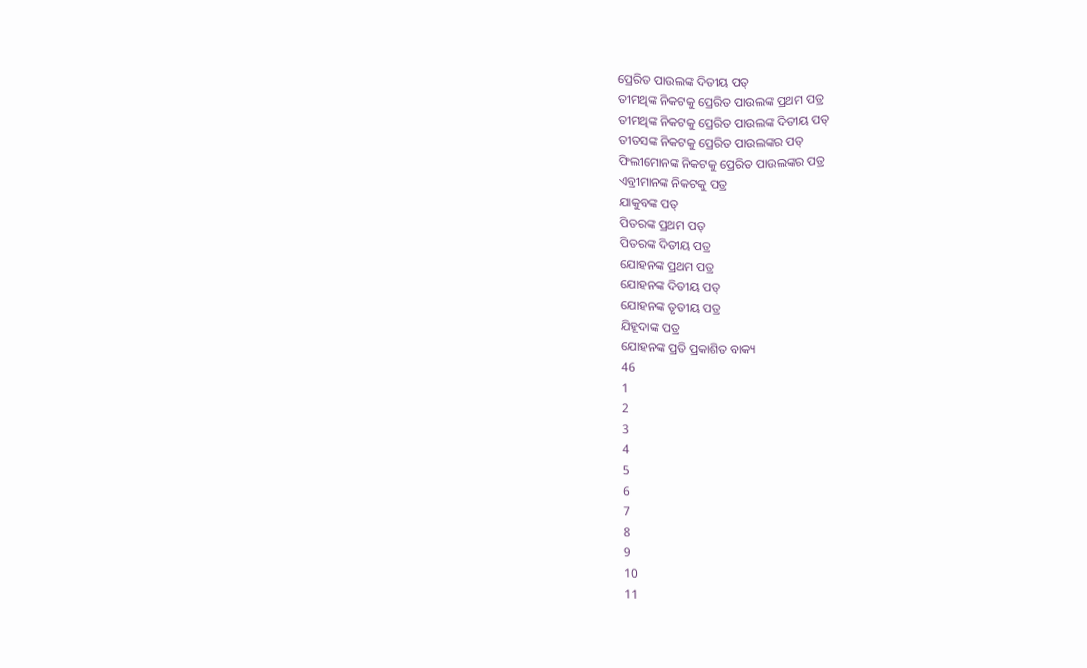ପ୍ରେରିତ ପାଉଲଙ୍କ ଦିତୀୟ ପତ୍
ତୀମଥିଙ୍କ ନିକଟକୁ ପ୍ରେରିତ ପାଉଲଙ୍କ ପ୍ରଥମ ପତ୍ର
ତୀମଥିଙ୍କ ନିକଟକୁ ପ୍ରେରିତ ପାଉଲଙ୍କ ଦିତୀୟ ପତ୍
ତୀତସଙ୍କ ନିକଟକୁ ପ୍ରେରିତ ପାଉଲଙ୍କର ପତ୍
ଫିଲୀମୋନଙ୍କ ନିକଟକୁ ପ୍ରେରିତ ପାଉଲଙ୍କର ପତ୍ର
ଏବ୍ରୀମାନଙ୍କ ନିକଟକୁ ପତ୍ର
ଯାକୁବଙ୍କ ପତ୍
ପିତରଙ୍କ ପ୍ରଥମ ପତ୍
ପିତରଙ୍କ ଦିତୀୟ ପତ୍ର
ଯୋହନଙ୍କ ପ୍ରଥମ ପତ୍ର
ଯୋହନଙ୍କ ଦିତୀୟ ପତ୍
ଯୋହନଙ୍କ ତୃତୀୟ ପତ୍ର
ଯିହୂଦାଙ୍କ ପତ୍ର
ଯୋହନଙ୍କ ପ୍ରତି ପ୍ରକାଶିତ ବାକ୍ୟ
46
1
2
3
4
5
6
7
8
9
10
11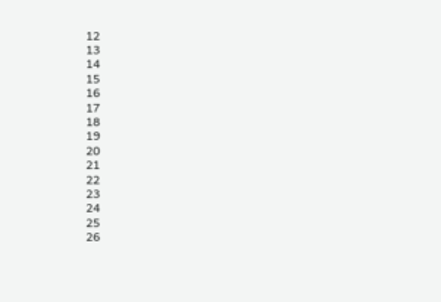12
13
14
15
16
17
18
19
20
21
22
23
24
25
26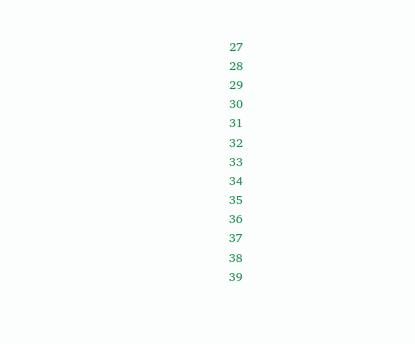27
28
29
30
31
32
33
34
35
36
37
38
39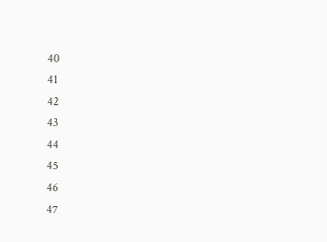40
41
42
43
44
45
46
47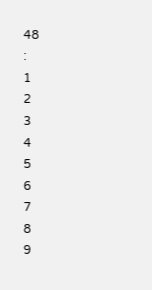48
:
1
2
3
4
5
6
7
8
9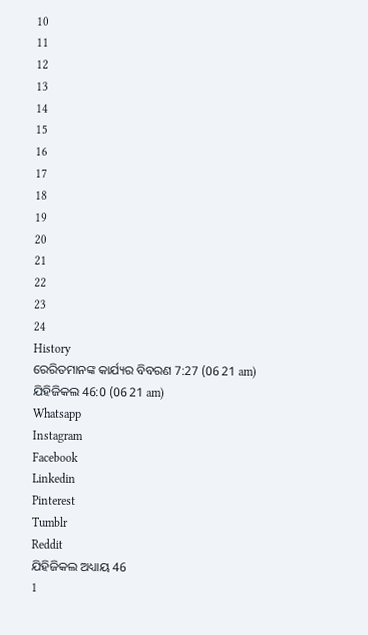10
11
12
13
14
15
16
17
18
19
20
21
22
23
24
History
ରେରିତମାନଙ୍କ କାର୍ଯ୍ୟର ବିବରଣ 7:27 (06 21 am)
ଯିହିଜିକଲ 46:0 (06 21 am)
Whatsapp
Instagram
Facebook
Linkedin
Pinterest
Tumblr
Reddit
ଯିହିଜିକଲ ଅଧ୍ୟାୟ 46
1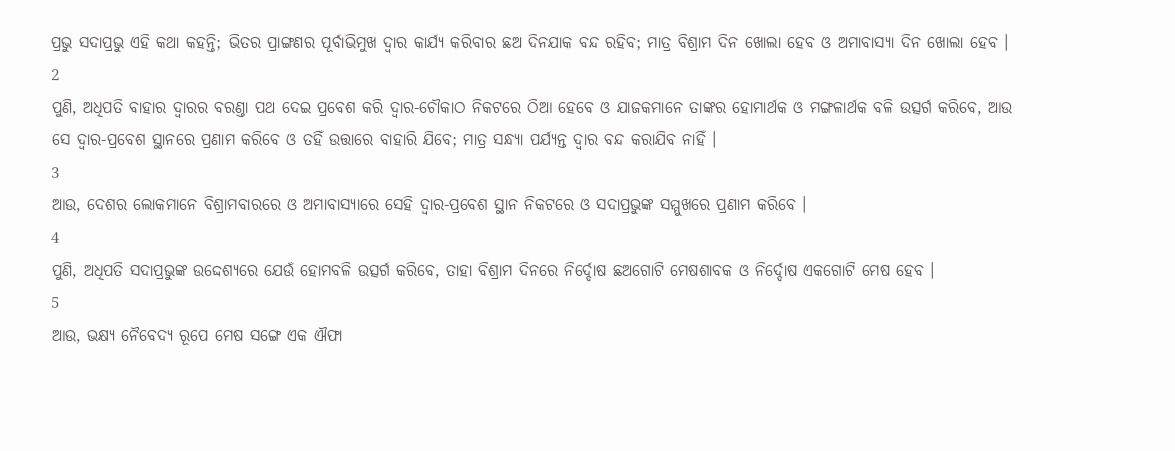ପ୍ରଭୁ ସଦାପ୍ରଭୁ ଏହି କଥା କହନ୍ତି; ଭିତର ପ୍ରାଙ୍ଗଣର ପୂର୍ବାଭିମୁଖ ଦ୍ଵାର କାର୍ଯ୍ୟ କରିବାର ଛଅ ଦିନଯାକ ବନ୍ଦ ରହିବ; ମାତ୍ର ବିଶ୍ରାମ ଦିନ ଖୋଲା ହେବ ଓ ଅମାବାସ୍ୟା ଦିନ ଖୋଲା ହେବ ।
2
ପୁଣି, ଅଧିପତି ବାହାର ଦ୍ଵାରର ବରଣ୍ତା ପଥ ଦେଇ ପ୍ରବେଶ କରି ଦ୍ଵାର-ଚୌକାଠ ନିକଟରେ ଠିଆ ହେବେ ଓ ଯାଜକମାନେ ତାଙ୍କର ହୋମାର୍ଥକ ଓ ମଙ୍ଗଳାର୍ଥକ ବଳି ଉତ୍ସର୍ଗ କରିବେ, ଆଉ ସେ ଦ୍ଵାର-ପ୍ରବେଶ ସ୍ଥାନରେ ପ୍ରଣାମ କରିବେ ଓ ତହିଁ ଉତ୍ତାରେ ବାହାରି ଯିବେ; ମାତ୍ର ସନ୍ଧ୍ୟା ପର୍ଯ୍ୟନ୍ତ ଦ୍ଵାର ବନ୍ଦ କରାଯିବ ନାହିଁ ।
3
ଆଉ, ଦେଶର ଲୋକମାନେ ବିଶ୍ରାମବାରରେ ଓ ଅମାବାସ୍ୟାରେ ସେହି ଦ୍ଵାର-ପ୍ରବେଶ ସ୍ଥାନ ନିକଟରେ ଓ ସଦାପ୍ରଭୁଙ୍କ ସମ୍ମୁଖରେ ପ୍ରଣାମ କରିବେ ।
4
ପୁଣି, ଅଧିପତି ସଦାପ୍ରଭୁଙ୍କ ଉଦ୍ଦେଶ୍ୟରେ ଯେଉଁ ହୋମବଳି ଉତ୍ସର୍ଗ କରିବେ, ତାହା ବିଶ୍ରାମ ଦିନରେ ନିର୍ଦ୍ଦୋଷ ଛଅଗୋଟି ମେଷଶାବକ ଓ ନିର୍ଦ୍ଦୋଷ ଏକଗୋଟି ମେଷ ହେବ ।
5
ଆଉ, ଭକ୍ଷ୍ୟ ନୈବେଦ୍ୟ ରୂପେ ମେଷ ସଙ୍ଗେ ଏକ ଐଫା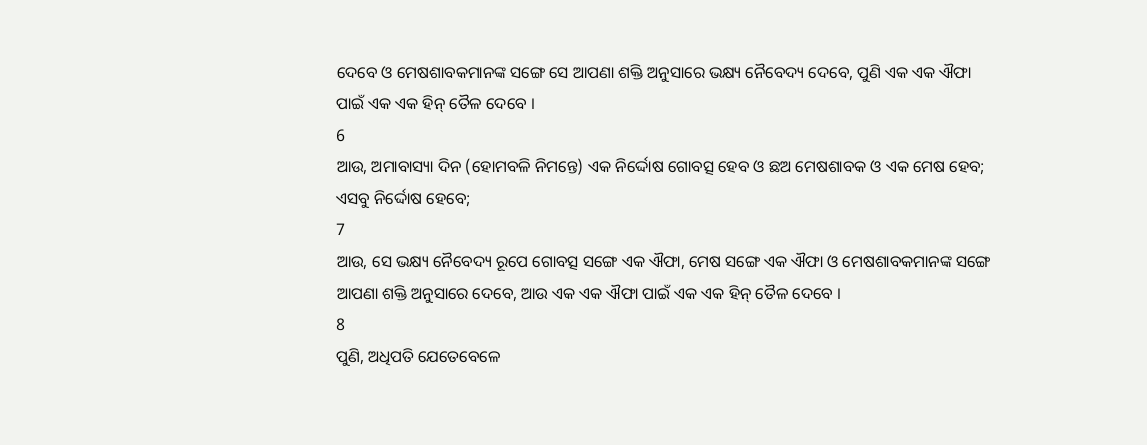ଦେବେ ଓ ମେଷଶାବକମାନଙ୍କ ସଙ୍ଗେ ସେ ଆପଣା ଶକ୍ତି ଅନୁସାରେ ଭକ୍ଷ୍ୟ ନୈବେଦ୍ୟ ଦେବେ, ପୁଣି ଏକ ଏକ ଐଫା ପାଇଁ ଏକ ଏକ ହିନ୍ ତୈଳ ଦେବେ ।
6
ଆଉ, ଅମାବାସ୍ୟା ଦିନ (ହୋମବଳି ନିମନ୍ତେ) ଏକ ନିର୍ଦ୍ଦୋଷ ଗୋବତ୍ସ ହେବ ଓ ଛଅ ମେଷଶାବକ ଓ ଏକ ମେଷ ହେବ; ଏସବୁ ନିର୍ଦ୍ଦୋଷ ହେବେ;
7
ଆଉ, ସେ ଭକ୍ଷ୍ୟ ନୈବେଦ୍ୟ ରୂପେ ଗୋବତ୍ସ ସଙ୍ଗେ ଏକ ଐଫା, ମେଷ ସଙ୍ଗେ ଏକ ଐଫା ଓ ମେଷଶାବକମାନଙ୍କ ସଙ୍ଗେ ଆପଣା ଶକ୍ତି ଅନୁସାରେ ଦେବେ, ଆଉ ଏକ ଏକ ଐଫା ପାଇଁ ଏକ ଏକ ହିନ୍ ତୈଳ ଦେବେ ।
8
ପୁଣି, ଅଧିପତି ଯେତେବେଳେ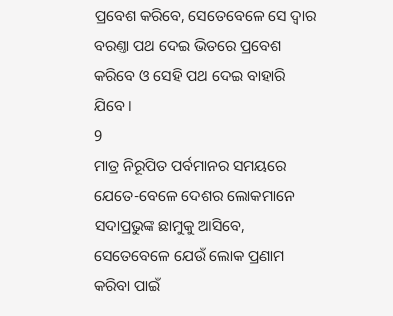ପ୍ରବେଶ କରିବେ, ସେତେବେଳେ ସେ ଦ୍ଵାର ବରଣ୍ତା ପଥ ଦେଇ ଭିତରେ ପ୍ରବେଶ କରିବେ ଓ ସେହି ପଥ ଦେଇ ବାହାରି ଯିବେ ।
9
ମାତ୍ର ନିରୂପିତ ପର୍ବମାନର ସମୟରେ ଯେତେ-ବେଳେ ଦେଶର ଲୋକମାନେ ସଦାପ୍ରଭୁଙ୍କ ଛାମୁକୁ ଆସିବେ, ସେତେବେଳେ ଯେଉଁ ଲୋକ ପ୍ରଣାମ କରିବା ପାଇଁ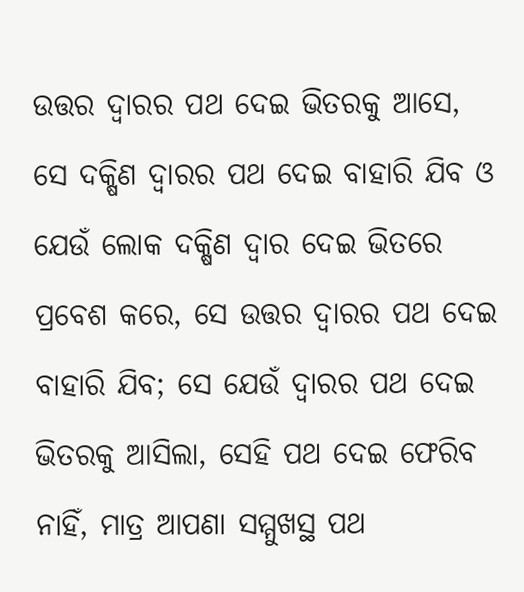ଉତ୍ତର ଦ୍ଵାରର ପଥ ଦେଇ ଭିତରକୁ ଆସେ, ସେ ଦକ୍ଷିଣ ଦ୍ଵାରର ପଥ ଦେଇ ବାହାରି ଯିବ ଓ ଯେଉଁ ଲୋକ ଦକ୍ଷିଣ ଦ୍ଵାର ଦେଇ ଭିତରେ ପ୍ରବେଶ କରେ, ସେ ଉତ୍ତର ଦ୍ଵାରର ପଥ ଦେଇ ବାହାରି ଯିବ; ସେ ଯେଉଁ ଦ୍ଵାରର ପଥ ଦେଇ ଭିତରକୁ ଆସିଲା, ସେହି ପଥ ଦେଇ ଫେରିବ ନାହିଁ, ମାତ୍ର ଆପଣା ସମ୍ମୁଖସ୍ଥ ପଥ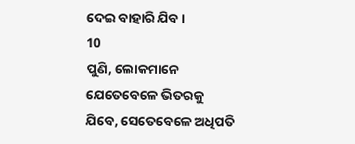ଦେଇ ବାହାରି ଯିବ ।
10
ପୁଣି, ଲୋକମାନେ ଯେତେବେଳେ ଭିତରକୁ ଯିବେ, ସେତେବେଳେ ଅଧିପତି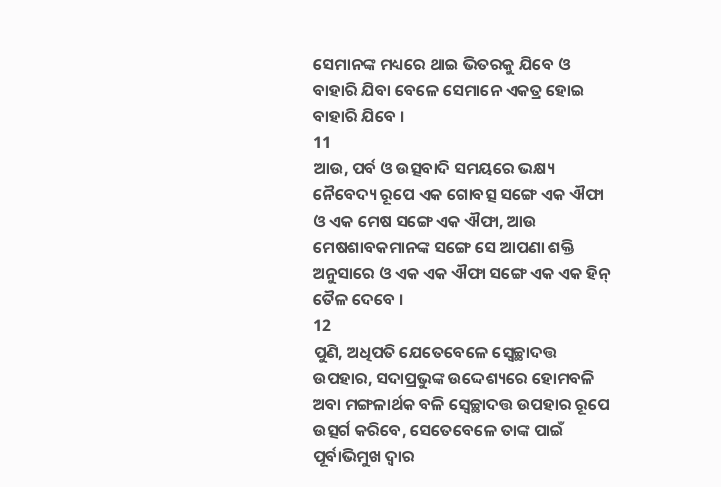ସେମାନଙ୍କ ମଧ୍ୟରେ ଥାଇ ଭିତରକୁ ଯିବେ ଓ ବାହାରି ଯିବା ବେଳେ ସେମାନେ ଏକତ୍ର ହୋଇ ବାହାରି ଯିବେ ।
11
ଆଉ, ପର୍ବ ଓ ଉତ୍ସବାଦି ସମୟରେ ଭକ୍ଷ୍ୟ ନୈବେଦ୍ୟ ରୂପେ ଏକ ଗୋବତ୍ସ ସଙ୍ଗେ ଏକ ଐଫା ଓ ଏକ ମେଷ ସଙ୍ଗେ ଏକ ଐଫା, ଆଉ ମେଷଶାବକମାନଙ୍କ ସଙ୍ଗେ ସେ ଆପଣା ଶକ୍ତି ଅନୁସାରେ ଓ ଏକ ଏକ ଐଫା ସଙ୍ଗେ ଏକ ଏକ ହିନ୍ ତୈଳ ଦେବେ ।
12
ପୁଣି, ଅଧିପତି ଯେତେବେଳେ ସ୍ଵେଚ୍ଛାଦତ୍ତ ଉପହାର, ସଦାପ୍ରଭୁଙ୍କ ଉଦ୍ଦେଶ୍ୟରେ ହୋମବଳି ଅବା ମଙ୍ଗଳାର୍ଥକ ବଳି ସ୍ଵେଚ୍ଛାଦତ୍ତ ଉପହାର ରୂପେ ଉତ୍ସର୍ଗ କରିବେ, ସେତେବେଳେ ତାଙ୍କ ପାଇଁ ପୂର୍ବାଭିମୁଖ ଦ୍ଵାର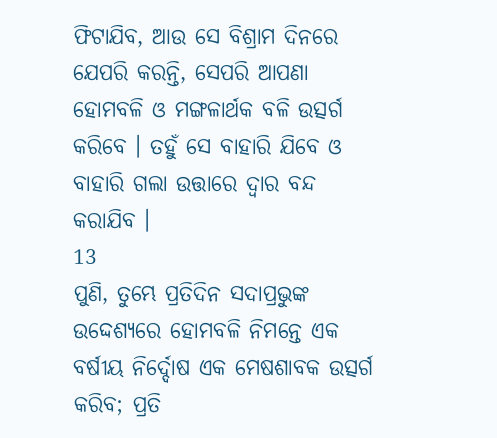ଫିଟାଯିବ, ଆଉ ସେ ବିଶ୍ରାମ ଦିନରେ ଯେପରି କରନ୍ତି, ସେପରି ଆପଣା ହୋମବଳି ଓ ମଙ୍ଗଳାର୍ଥକ ବଳି ଉତ୍ସର୍ଗ କରିବେ । ତହୁଁ ସେ ବାହାରି ଯିବେ ଓ ବାହାରି ଗଲା ଉତ୍ତାରେ ଦ୍ଵାର ବନ୍ଦ କରାଯିବ ।
13
ପୁଣି, ତୁମ୍ଭେ ପ୍ରତିଦିନ ସଦାପ୍ରଭୁଙ୍କ ଉଦ୍ଦେଶ୍ୟରେ ହୋମବଳି ନିମନ୍ତେ ଏକ ବର୍ଷୀୟ ନିର୍ଦ୍ଦୋଷ ଏକ ମେଷଶାବକ ଉତ୍ସର୍ଗ କରିବ; ପ୍ରତି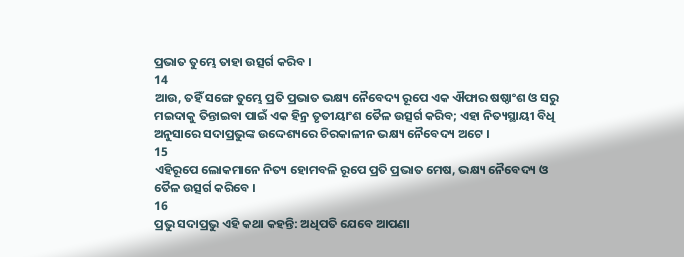ପ୍ରଭାତ ତୁମ୍ଭେ ତାହା ଉତ୍ସର୍ଗ କରିବ ।
14
ଆଉ, ତହିଁ ସଙ୍ଗେ ତୁମ୍ଭେ ପ୍ରତି ପ୍ରଭାତ ଭକ୍ଷ୍ୟ ନୈବେଦ୍ୟ ରୂପେ ଏକ ଐଫାର ଷଷ୍ଠାଂଶ ଓ ସରୁ ମଇଦାକୁ ତିନ୍ତାଇବା ପାଇଁ ଏକ ହିନ୍ର ତୃତୀୟାଂଶ ତୈଳ ଉତ୍ସର୍ଗ କରିବ; ଏହା ନିତ୍ୟସ୍ଥାୟୀ ବିଧି ଅନୁସାରେ ସଦାପ୍ରଭୁଙ୍କ ଉଦ୍ଦେଶ୍ୟରେ ଚିରକାଳୀନ ଭକ୍ଷ୍ୟ ନୈବେଦ୍ୟ ଅଟେ ।
15
ଏହିରୂପେ ଲୋକମାନେ ନିତ୍ୟ ହୋମବଳି ରୂପେ ପ୍ରତି ପ୍ରଭାତ ମେଷ, ଭକ୍ଷ୍ୟ ନୈବେଦ୍ୟ ଓ ତୈଳ ଉତ୍ସର୍ଗ କରିବେ ।
16
ପ୍ରଭୁ ସଦାପ୍ରଭୁ ଏହି କଥା କହନ୍ତି: ଅଧିପତି ଯେବେ ଆପଣା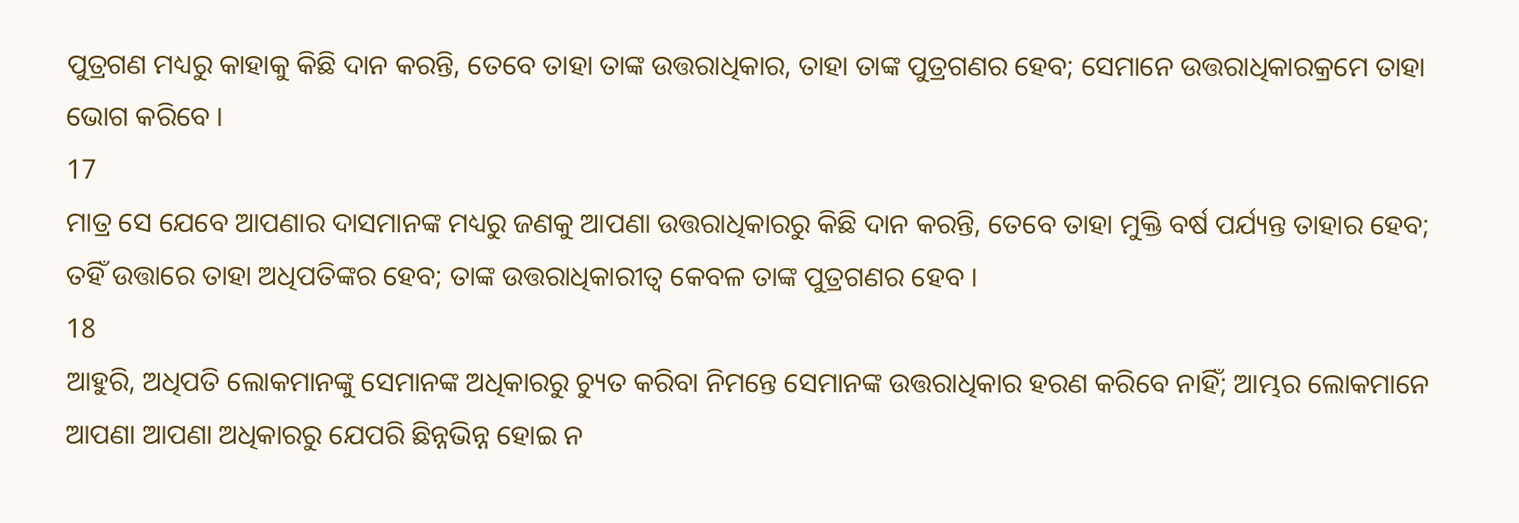ପୁତ୍ରଗଣ ମଧ୍ୟରୁ କାହାକୁ କିଛି ଦାନ କରନ୍ତି, ତେବେ ତାହା ତାଙ୍କ ଉତ୍ତରାଧିକାର, ତାହା ତାଙ୍କ ପୁତ୍ରଗଣର ହେବ; ସେମାନେ ଉତ୍ତରାଧିକାରକ୍ରମେ ତାହା ଭୋଗ କରିବେ ।
17
ମାତ୍ର ସେ ଯେବେ ଆପଣାର ଦାସମାନଙ୍କ ମଧ୍ୟରୁ ଜଣକୁ ଆପଣା ଉତ୍ତରାଧିକାରରୁ କିଛି ଦାନ କରନ୍ତି, ତେବେ ତାହା ମୁକ୍ତି ବର୍ଷ ପର୍ଯ୍ୟନ୍ତ ତାହାର ହେବ; ତହିଁ ଉତ୍ତାରେ ତାହା ଅଧିପତିଙ୍କର ହେବ; ତାଙ୍କ ଉତ୍ତରାଧିକାରୀତ୍ଵ କେବଳ ତାଙ୍କ ପୁତ୍ରଗଣର ହେବ ।
18
ଆହୁରି, ଅଧିପତି ଲୋକମାନଙ୍କୁ ସେମାନଙ୍କ ଅଧିକାରରୁ ଚ୍ୟୁତ କରିବା ନିମନ୍ତେ ସେମାନଙ୍କ ଉତ୍ତରାଧିକାର ହରଣ କରିବେ ନାହିଁ; ଆମ୍ଭର ଲୋକମାନେ ଆପଣା ଆପଣା ଅଧିକାରରୁ ଯେପରି ଛିନ୍ନଭିନ୍ନ ହୋଇ ନ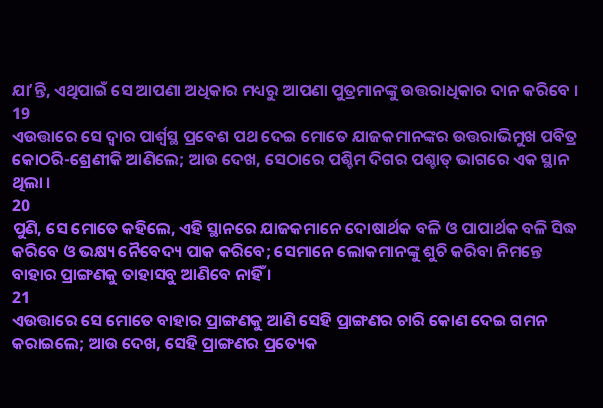ଯାʼନ୍ତି, ଏଥିପାଇଁ ସେ ଆପଣା ଅଧିକାର ମଧ୍ୟରୁ ଆପଣା ପୁତ୍ରମାନଙ୍କୁ ଉତ୍ତରାଧିକାର ଦାନ କରିବେ ।
19
ଏଉତ୍ତାରେ ସେ ଦ୍ଵାର ପାର୍ଶ୍ଵସ୍ଥ ପ୍ରବେଶ ପଥ ଦେଇ ମୋତେ ଯାଜକମାନଙ୍କର ଉତ୍ତରାଭିମୁଖ ପବିତ୍ର କୋଠରି-ଶ୍ରେଣୀକି ଆଣିଲେ; ଆଉ ଦେଖ, ସେଠାରେ ପଶ୍ଚିମ ଦିଗର ପଶ୍ଚାତ୍ ଭାଗରେ ଏକ ସ୍ଥାନ ଥିଲା ।
20
ପୁଣି, ସେ ମୋତେ କହିଲେ, ଏହି ସ୍ଥାନରେ ଯାଜକମାନେ ଦୋଷାର୍ଥକ ବଳି ଓ ପାପାର୍ଥକ ବଳି ସିଦ୍ଧ କରିବେ ଓ ଭକ୍ଷ୍ୟ ନୈବେଦ୍ୟ ପାକ କରିବେ; ସେମାନେ ଲୋକମାନଙ୍କୁ ଶୁଚି କରିବା ନିମନ୍ତେ ବାହାର ପ୍ରାଙ୍ଗଣକୁ ତାହାସବୁ ଆଣିବେ ନାହିଁ ।
21
ଏଉତ୍ତାରେ ସେ ମୋତେ ବାହାର ପ୍ରାଙ୍ଗଣକୁ ଆଣି ସେହି ପ୍ରାଙ୍ଗଣର ଚାରି କୋଣ ଦେଇ ଗମନ କରାଇଲେ; ଆଉ ଦେଖ, ସେହି ପ୍ରାଙ୍ଗଣର ପ୍ରତ୍ୟେକ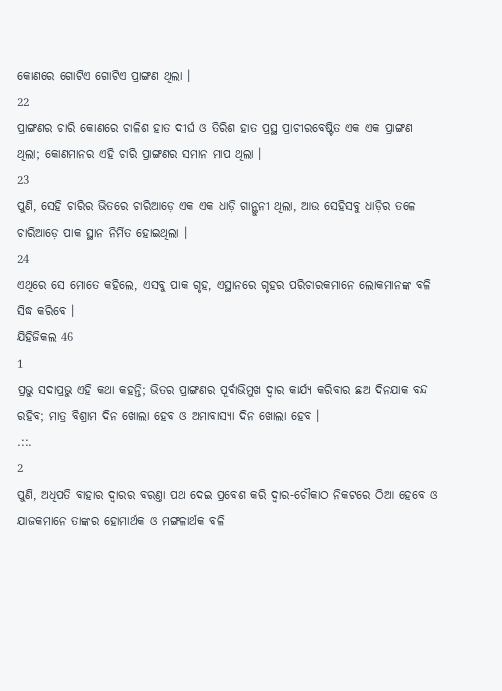କୋଣରେ ଗୋଟିଏ ଗୋଟିଏ ପ୍ରାଙ୍ଗଣ ଥିଲା ।
22
ପ୍ରାଙ୍ଗଣର ଚାରି କୋଣରେ ଚାଳିଶ ହାତ ଦୀର୍ଘ ଓ ତିରିଶ ହାତ ପ୍ରସ୍ଥ ପ୍ରାଚୀରବେଷ୍ଟିତ ଏକ ଏକ ପ୍ରାଙ୍ଗଣ ଥିଲା; କୋଣମାନର ଏହି ଚାରି ପ୍ରାଙ୍ଗଣର ସମାନ ମାପ ଥିଲା ।
23
ପୁଣି, ସେହି ଚାରିର ଭିତରେ ଚାରିଆଡ଼େ ଏକ ଏକ ଧାଡ଼ି ଗାନ୍ଥୁନୀ ଥିଲା, ଆଉ ସେହିସବୁ ଧାଡ଼ିର ତଳେ ଚାରିଆଡ଼େ ପାକ ସ୍ଥାନ ନିର୍ମିତ ହୋଇଥିଲା ।
24
ଏଥିରେ ସେ ମୋତେ କହିଲେ, ଏସବୁ ପାକ ଗୃହ, ଏସ୍ଥାନରେ ଗୃହର ପରିଚାରକମାନେ ଲୋକମାନଙ୍କ ବଳି ସିଦ୍ଧ କରିବେ ।
ଯିହିଜିକଲ 46
1
ପ୍ରଭୁ ସଦାପ୍ରଭୁ ଏହି କଥା କହନ୍ତି; ଭିତର ପ୍ରାଙ୍ଗଣର ପୂର୍ବାଭିମୁଖ ଦ୍ଵାର କାର୍ଯ୍ୟ କରିବାର ଛଅ ଦିନଯାକ ବନ୍ଦ ରହିବ; ମାତ୍ର ବିଶ୍ରାମ ଦିନ ଖୋଲା ହେବ ଓ ଅମାବାସ୍ୟା ଦିନ ଖୋଲା ହେବ ।
.::.
2
ପୁଣି, ଅଧିପତି ବାହାର ଦ୍ଵାରର ବରଣ୍ତା ପଥ ଦେଇ ପ୍ରବେଶ କରି ଦ୍ଵାର-ଚୌକାଠ ନିକଟରେ ଠିଆ ହେବେ ଓ ଯାଜକମାନେ ତାଙ୍କର ହୋମାର୍ଥକ ଓ ମଙ୍ଗଳାର୍ଥକ ବଳି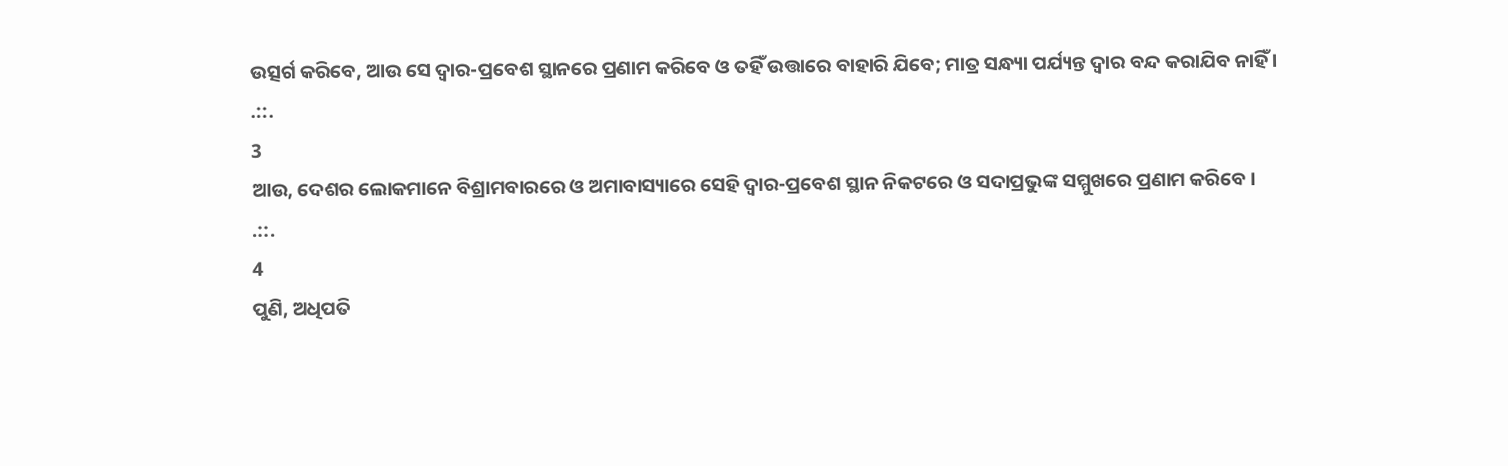ଉତ୍ସର୍ଗ କରିବେ, ଆଉ ସେ ଦ୍ଵାର-ପ୍ରବେଶ ସ୍ଥାନରେ ପ୍ରଣାମ କରିବେ ଓ ତହିଁ ଉତ୍ତାରେ ବାହାରି ଯିବେ; ମାତ୍ର ସନ୍ଧ୍ୟା ପର୍ଯ୍ୟନ୍ତ ଦ୍ଵାର ବନ୍ଦ କରାଯିବ ନାହିଁ ।
.::.
3
ଆଉ, ଦେଶର ଲୋକମାନେ ବିଶ୍ରାମବାରରେ ଓ ଅମାବାସ୍ୟାରେ ସେହି ଦ୍ଵାର-ପ୍ରବେଶ ସ୍ଥାନ ନିକଟରେ ଓ ସଦାପ୍ରଭୁଙ୍କ ସମ୍ମୁଖରେ ପ୍ରଣାମ କରିବେ ।
.::.
4
ପୁଣି, ଅଧିପତି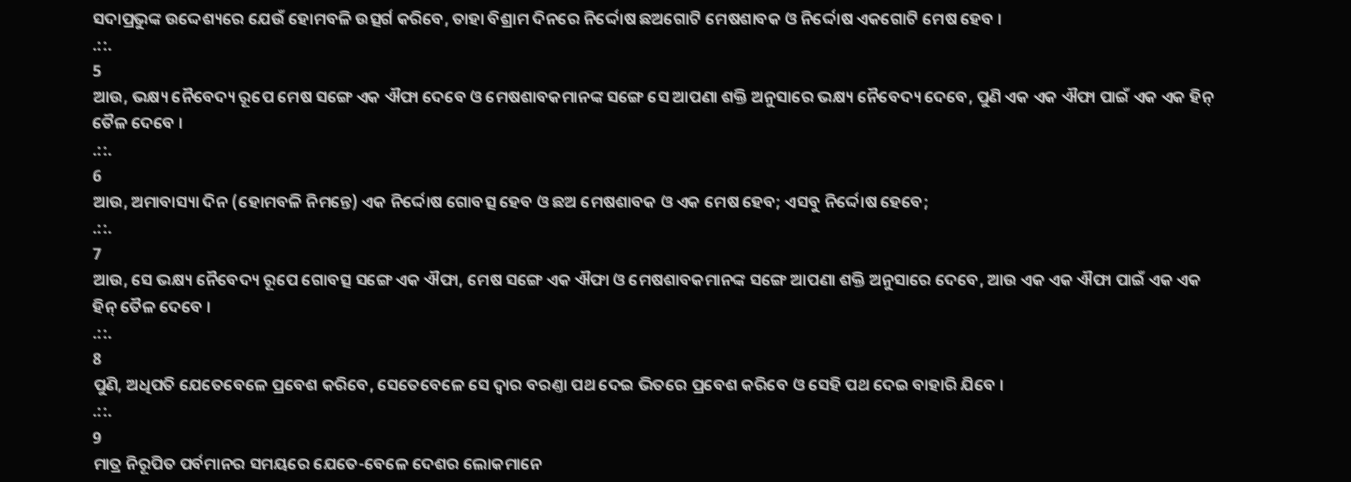ସଦାପ୍ରଭୁଙ୍କ ଉଦ୍ଦେଶ୍ୟରେ ଯେଉଁ ହୋମବଳି ଉତ୍ସର୍ଗ କରିବେ, ତାହା ବିଶ୍ରାମ ଦିନରେ ନିର୍ଦ୍ଦୋଷ ଛଅଗୋଟି ମେଷଶାବକ ଓ ନିର୍ଦ୍ଦୋଷ ଏକଗୋଟି ମେଷ ହେବ ।
.::.
5
ଆଉ, ଭକ୍ଷ୍ୟ ନୈବେଦ୍ୟ ରୂପେ ମେଷ ସଙ୍ଗେ ଏକ ଐଫା ଦେବେ ଓ ମେଷଶାବକମାନଙ୍କ ସଙ୍ଗେ ସେ ଆପଣା ଶକ୍ତି ଅନୁସାରେ ଭକ୍ଷ୍ୟ ନୈବେଦ୍ୟ ଦେବେ, ପୁଣି ଏକ ଏକ ଐଫା ପାଇଁ ଏକ ଏକ ହିନ୍ ତୈଳ ଦେବେ ।
.::.
6
ଆଉ, ଅମାବାସ୍ୟା ଦିନ (ହୋମବଳି ନିମନ୍ତେ) ଏକ ନିର୍ଦ୍ଦୋଷ ଗୋବତ୍ସ ହେବ ଓ ଛଅ ମେଷଶାବକ ଓ ଏକ ମେଷ ହେବ; ଏସବୁ ନିର୍ଦ୍ଦୋଷ ହେବେ;
.::.
7
ଆଉ, ସେ ଭକ୍ଷ୍ୟ ନୈବେଦ୍ୟ ରୂପେ ଗୋବତ୍ସ ସଙ୍ଗେ ଏକ ଐଫା, ମେଷ ସଙ୍ଗେ ଏକ ଐଫା ଓ ମେଷଶାବକମାନଙ୍କ ସଙ୍ଗେ ଆପଣା ଶକ୍ତି ଅନୁସାରେ ଦେବେ, ଆଉ ଏକ ଏକ ଐଫା ପାଇଁ ଏକ ଏକ ହିନ୍ ତୈଳ ଦେବେ ।
.::.
8
ପୁଣି, ଅଧିପତି ଯେତେବେଳେ ପ୍ରବେଶ କରିବେ, ସେତେବେଳେ ସେ ଦ୍ଵାର ବରଣ୍ତା ପଥ ଦେଇ ଭିତରେ ପ୍ରବେଶ କରିବେ ଓ ସେହି ପଥ ଦେଇ ବାହାରି ଯିବେ ।
.::.
9
ମାତ୍ର ନିରୂପିତ ପର୍ବମାନର ସମୟରେ ଯେତେ-ବେଳେ ଦେଶର ଲୋକମାନେ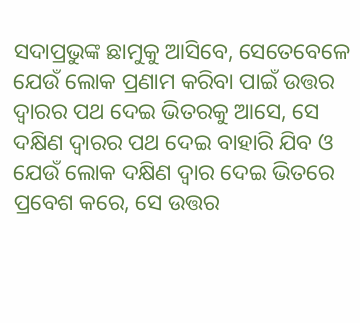ସଦାପ୍ରଭୁଙ୍କ ଛାମୁକୁ ଆସିବେ, ସେତେବେଳେ ଯେଉଁ ଲୋକ ପ୍ରଣାମ କରିବା ପାଇଁ ଉତ୍ତର ଦ୍ଵାରର ପଥ ଦେଇ ଭିତରକୁ ଆସେ, ସେ ଦକ୍ଷିଣ ଦ୍ଵାରର ପଥ ଦେଇ ବାହାରି ଯିବ ଓ ଯେଉଁ ଲୋକ ଦକ୍ଷିଣ ଦ୍ଵାର ଦେଇ ଭିତରେ ପ୍ରବେଶ କରେ, ସେ ଉତ୍ତର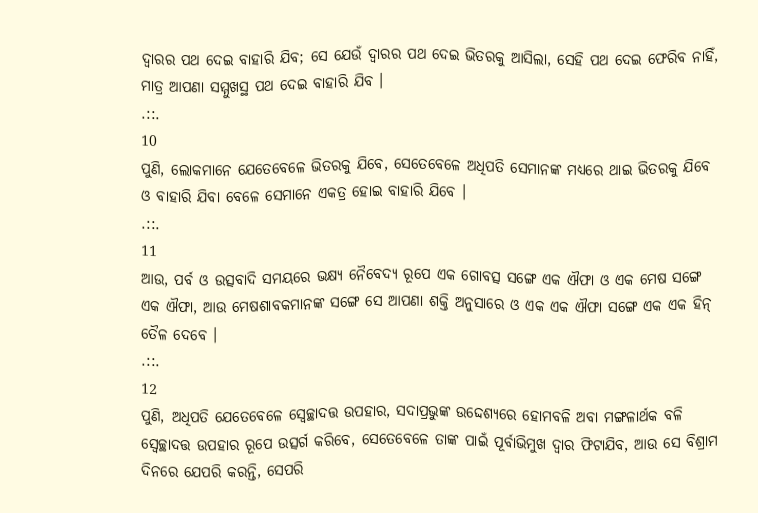ଦ୍ଵାରର ପଥ ଦେଇ ବାହାରି ଯିବ; ସେ ଯେଉଁ ଦ୍ଵାରର ପଥ ଦେଇ ଭିତରକୁ ଆସିଲା, ସେହି ପଥ ଦେଇ ଫେରିବ ନାହିଁ, ମାତ୍ର ଆପଣା ସମ୍ମୁଖସ୍ଥ ପଥ ଦେଇ ବାହାରି ଯିବ ।
.::.
10
ପୁଣି, ଲୋକମାନେ ଯେତେବେଳେ ଭିତରକୁ ଯିବେ, ସେତେବେଳେ ଅଧିପତି ସେମାନଙ୍କ ମଧ୍ୟରେ ଥାଇ ଭିତରକୁ ଯିବେ ଓ ବାହାରି ଯିବା ବେଳେ ସେମାନେ ଏକତ୍ର ହୋଇ ବାହାରି ଯିବେ ।
.::.
11
ଆଉ, ପର୍ବ ଓ ଉତ୍ସବାଦି ସମୟରେ ଭକ୍ଷ୍ୟ ନୈବେଦ୍ୟ ରୂପେ ଏକ ଗୋବତ୍ସ ସଙ୍ଗେ ଏକ ଐଫା ଓ ଏକ ମେଷ ସଙ୍ଗେ ଏକ ଐଫା, ଆଉ ମେଷଶାବକମାନଙ୍କ ସଙ୍ଗେ ସେ ଆପଣା ଶକ୍ତି ଅନୁସାରେ ଓ ଏକ ଏକ ଐଫା ସଙ୍ଗେ ଏକ ଏକ ହିନ୍ ତୈଳ ଦେବେ ।
.::.
12
ପୁଣି, ଅଧିପତି ଯେତେବେଳେ ସ୍ଵେଚ୍ଛାଦତ୍ତ ଉପହାର, ସଦାପ୍ରଭୁଙ୍କ ଉଦ୍ଦେଶ୍ୟରେ ହୋମବଳି ଅବା ମଙ୍ଗଳାର୍ଥକ ବଳି ସ୍ଵେଚ୍ଛାଦତ୍ତ ଉପହାର ରୂପେ ଉତ୍ସର୍ଗ କରିବେ, ସେତେବେଳେ ତାଙ୍କ ପାଇଁ ପୂର୍ବାଭିମୁଖ ଦ୍ଵାର ଫିଟାଯିବ, ଆଉ ସେ ବିଶ୍ରାମ ଦିନରେ ଯେପରି କରନ୍ତି, ସେପରି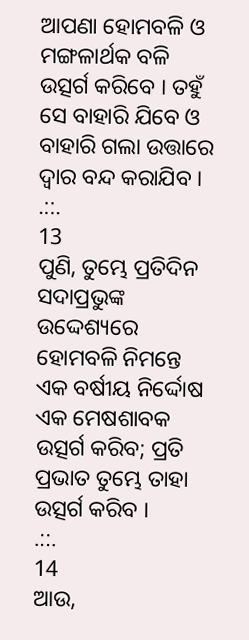ଆପଣା ହୋମବଳି ଓ ମଙ୍ଗଳାର୍ଥକ ବଳି ଉତ୍ସର୍ଗ କରିବେ । ତହୁଁ ସେ ବାହାରି ଯିବେ ଓ ବାହାରି ଗଲା ଉତ୍ତାରେ ଦ୍ଵାର ବନ୍ଦ କରାଯିବ ।
.::.
13
ପୁଣି, ତୁମ୍ଭେ ପ୍ରତିଦିନ ସଦାପ୍ରଭୁଙ୍କ ଉଦ୍ଦେଶ୍ୟରେ ହୋମବଳି ନିମନ୍ତେ ଏକ ବର୍ଷୀୟ ନିର୍ଦ୍ଦୋଷ ଏକ ମେଷଶାବକ ଉତ୍ସର୍ଗ କରିବ; ପ୍ରତି ପ୍ରଭାତ ତୁମ୍ଭେ ତାହା ଉତ୍ସର୍ଗ କରିବ ।
.::.
14
ଆଉ,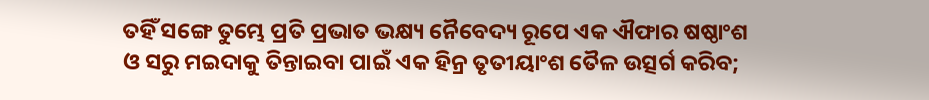ତହିଁ ସଙ୍ଗେ ତୁମ୍ଭେ ପ୍ରତି ପ୍ରଭାତ ଭକ୍ଷ୍ୟ ନୈବେଦ୍ୟ ରୂପେ ଏକ ଐଫାର ଷଷ୍ଠାଂଶ ଓ ସରୁ ମଇଦାକୁ ତିନ୍ତାଇବା ପାଇଁ ଏକ ହିନ୍ର ତୃତୀୟାଂଶ ତୈଳ ଉତ୍ସର୍ଗ କରିବ;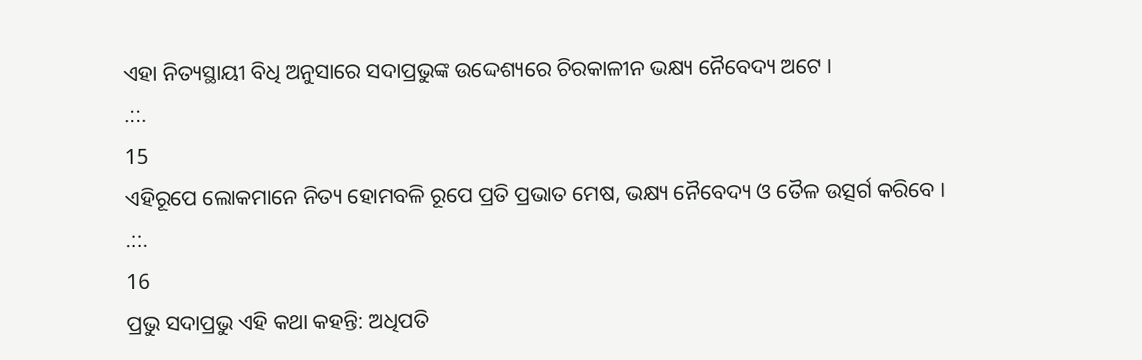ଏହା ନିତ୍ୟସ୍ଥାୟୀ ବିଧି ଅନୁସାରେ ସଦାପ୍ରଭୁଙ୍କ ଉଦ୍ଦେଶ୍ୟରେ ଚିରକାଳୀନ ଭକ୍ଷ୍ୟ ନୈବେଦ୍ୟ ଅଟେ ।
.::.
15
ଏହିରୂପେ ଲୋକମାନେ ନିତ୍ୟ ହୋମବଳି ରୂପେ ପ୍ରତି ପ୍ରଭାତ ମେଷ, ଭକ୍ଷ୍ୟ ନୈବେଦ୍ୟ ଓ ତୈଳ ଉତ୍ସର୍ଗ କରିବେ ।
.::.
16
ପ୍ରଭୁ ସଦାପ୍ରଭୁ ଏହି କଥା କହନ୍ତି: ଅଧିପତି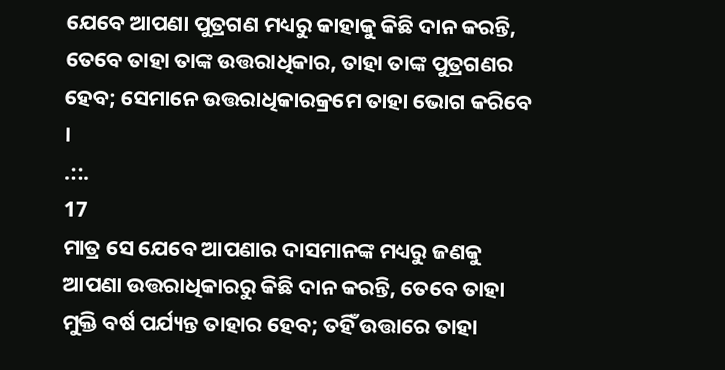ଯେବେ ଆପଣା ପୁତ୍ରଗଣ ମଧ୍ୟରୁ କାହାକୁ କିଛି ଦାନ କରନ୍ତି, ତେବେ ତାହା ତାଙ୍କ ଉତ୍ତରାଧିକାର, ତାହା ତାଙ୍କ ପୁତ୍ରଗଣର ହେବ; ସେମାନେ ଉତ୍ତରାଧିକାରକ୍ରମେ ତାହା ଭୋଗ କରିବେ ।
.::.
17
ମାତ୍ର ସେ ଯେବେ ଆପଣାର ଦାସମାନଙ୍କ ମଧ୍ୟରୁ ଜଣକୁ ଆପଣା ଉତ୍ତରାଧିକାରରୁ କିଛି ଦାନ କରନ୍ତି, ତେବେ ତାହା ମୁକ୍ତି ବର୍ଷ ପର୍ଯ୍ୟନ୍ତ ତାହାର ହେବ; ତହିଁ ଉତ୍ତାରେ ତାହା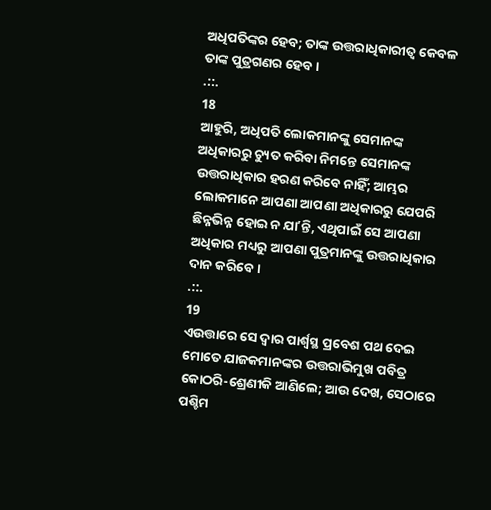ଅଧିପତିଙ୍କର ହେବ; ତାଙ୍କ ଉତ୍ତରାଧିକାରୀତ୍ଵ କେବଳ ତାଙ୍କ ପୁତ୍ରଗଣର ହେବ ।
.::.
18
ଆହୁରି, ଅଧିପତି ଲୋକମାନଙ୍କୁ ସେମାନଙ୍କ ଅଧିକାରରୁ ଚ୍ୟୁତ କରିବା ନିମନ୍ତେ ସେମାନଙ୍କ ଉତ୍ତରାଧିକାର ହରଣ କରିବେ ନାହିଁ; ଆମ୍ଭର ଲୋକମାନେ ଆପଣା ଆପଣା ଅଧିକାରରୁ ଯେପରି ଛିନ୍ନଭିନ୍ନ ହୋଇ ନ ଯାʼନ୍ତି, ଏଥିପାଇଁ ସେ ଆପଣା ଅଧିକାର ମଧ୍ୟରୁ ଆପଣା ପୁତ୍ରମାନଙ୍କୁ ଉତ୍ତରାଧିକାର ଦାନ କରିବେ ।
.::.
19
ଏଉତ୍ତାରେ ସେ ଦ୍ଵାର ପାର୍ଶ୍ଵସ୍ଥ ପ୍ରବେଶ ପଥ ଦେଇ ମୋତେ ଯାଜକମାନଙ୍କର ଉତ୍ତରାଭିମୁଖ ପବିତ୍ର କୋଠରି-ଶ୍ରେଣୀକି ଆଣିଲେ; ଆଉ ଦେଖ, ସେଠାରେ ପଶ୍ଚିମ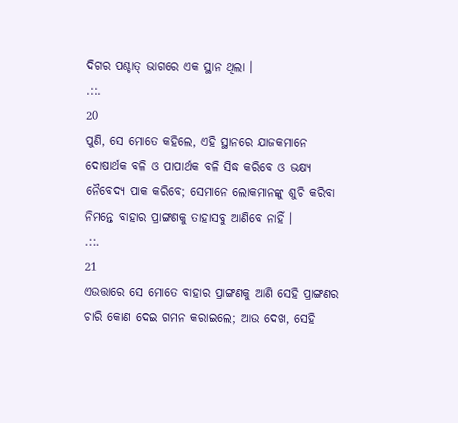ଦିଗର ପଶ୍ଚାତ୍ ଭାଗରେ ଏକ ସ୍ଥାନ ଥିଲା ।
.::.
20
ପୁଣି, ସେ ମୋତେ କହିଲେ, ଏହି ସ୍ଥାନରେ ଯାଜକମାନେ ଦୋଷାର୍ଥକ ବଳି ଓ ପାପାର୍ଥକ ବଳି ସିଦ୍ଧ କରିବେ ଓ ଭକ୍ଷ୍ୟ ନୈବେଦ୍ୟ ପାକ କରିବେ; ସେମାନେ ଲୋକମାନଙ୍କୁ ଶୁଚି କରିବା ନିମନ୍ତେ ବାହାର ପ୍ରାଙ୍ଗଣକୁ ତାହାସବୁ ଆଣିବେ ନାହିଁ ।
.::.
21
ଏଉତ୍ତାରେ ସେ ମୋତେ ବାହାର ପ୍ରାଙ୍ଗଣକୁ ଆଣି ସେହି ପ୍ରାଙ୍ଗଣର ଚାରି କୋଣ ଦେଇ ଗମନ କରାଇଲେ; ଆଉ ଦେଖ, ସେହି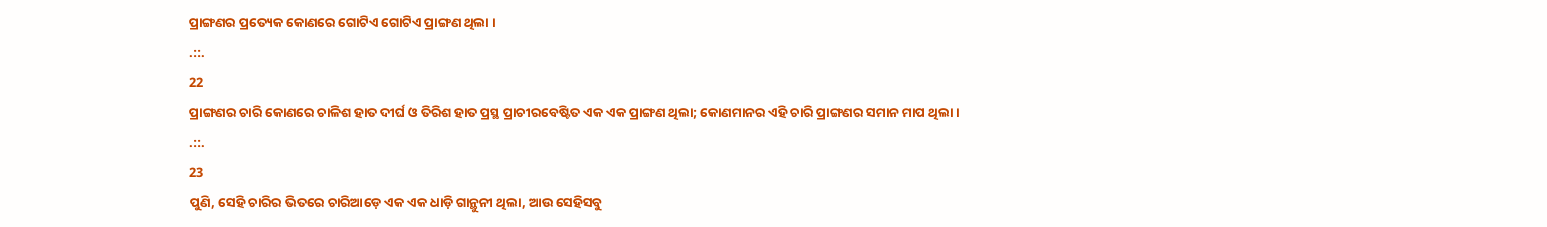ପ୍ରାଙ୍ଗଣର ପ୍ରତ୍ୟେକ କୋଣରେ ଗୋଟିଏ ଗୋଟିଏ ପ୍ରାଙ୍ଗଣ ଥିଲା ।
.::.
22
ପ୍ରାଙ୍ଗଣର ଚାରି କୋଣରେ ଚାଳିଶ ହାତ ଦୀର୍ଘ ଓ ତିରିଶ ହାତ ପ୍ରସ୍ଥ ପ୍ରାଚୀରବେଷ୍ଟିତ ଏକ ଏକ ପ୍ରାଙ୍ଗଣ ଥିଲା; କୋଣମାନର ଏହି ଚାରି ପ୍ରାଙ୍ଗଣର ସମାନ ମାପ ଥିଲା ।
.::.
23
ପୁଣି, ସେହି ଚାରିର ଭିତରେ ଚାରିଆଡ଼େ ଏକ ଏକ ଧାଡ଼ି ଗାନ୍ଥୁନୀ ଥିଲା, ଆଉ ସେହିସବୁ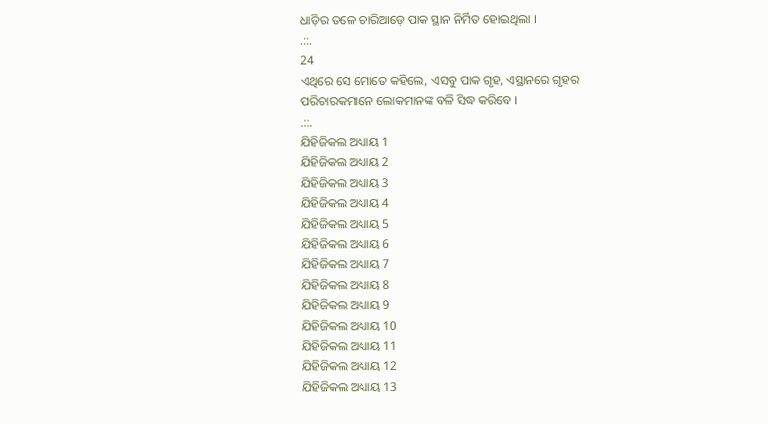ଧାଡ଼ିର ତଳେ ଚାରିଆଡ଼େ ପାକ ସ୍ଥାନ ନିର୍ମିତ ହୋଇଥିଲା ।
.::.
24
ଏଥିରେ ସେ ମୋତେ କହିଲେ, ଏସବୁ ପାକ ଗୃହ, ଏସ୍ଥାନରେ ଗୃହର ପରିଚାରକମାନେ ଲୋକମାନଙ୍କ ବଳି ସିଦ୍ଧ କରିବେ ।
.::.
ଯିହିଜିକଲ ଅଧ୍ୟାୟ 1
ଯିହିଜିକଲ ଅଧ୍ୟାୟ 2
ଯିହିଜିକଲ ଅଧ୍ୟାୟ 3
ଯିହିଜିକଲ ଅଧ୍ୟାୟ 4
ଯିହିଜିକଲ ଅଧ୍ୟାୟ 5
ଯିହିଜିକଲ ଅଧ୍ୟାୟ 6
ଯିହିଜିକଲ ଅଧ୍ୟାୟ 7
ଯିହିଜିକଲ ଅଧ୍ୟାୟ 8
ଯିହିଜିକଲ ଅଧ୍ୟାୟ 9
ଯିହିଜିକଲ ଅଧ୍ୟାୟ 10
ଯିହିଜିକଲ ଅଧ୍ୟାୟ 11
ଯିହିଜିକଲ ଅଧ୍ୟାୟ 12
ଯିହିଜିକଲ ଅଧ୍ୟାୟ 13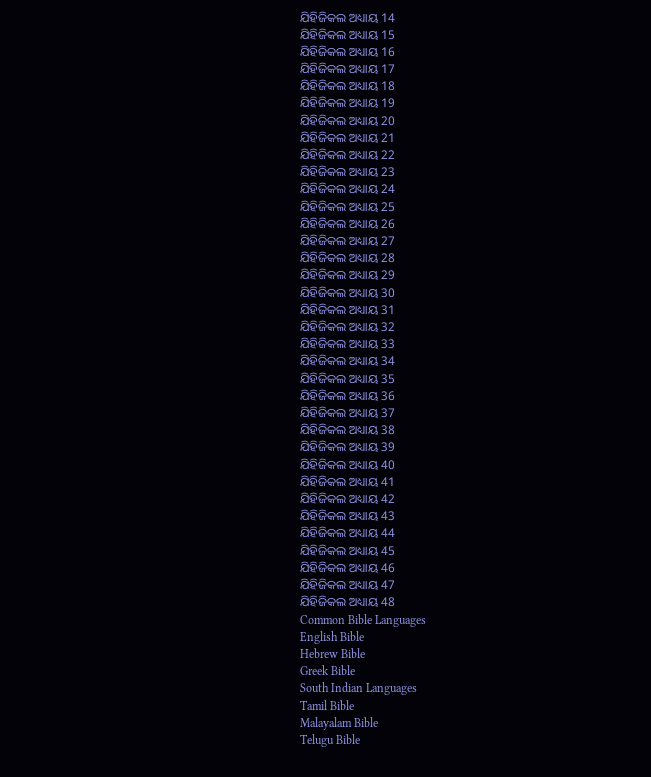ଯିହିଜିକଲ ଅଧ୍ୟାୟ 14
ଯିହିଜିକଲ ଅଧ୍ୟାୟ 15
ଯିହିଜିକଲ ଅଧ୍ୟାୟ 16
ଯିହିଜିକଲ ଅଧ୍ୟାୟ 17
ଯିହିଜିକଲ ଅଧ୍ୟାୟ 18
ଯିହିଜିକଲ ଅଧ୍ୟାୟ 19
ଯିହିଜିକଲ ଅଧ୍ୟାୟ 20
ଯିହିଜିକଲ ଅଧ୍ୟାୟ 21
ଯିହିଜିକଲ ଅଧ୍ୟାୟ 22
ଯିହିଜିକଲ ଅଧ୍ୟାୟ 23
ଯିହିଜିକଲ ଅଧ୍ୟାୟ 24
ଯିହିଜିକଲ ଅଧ୍ୟାୟ 25
ଯିହିଜିକଲ ଅଧ୍ୟାୟ 26
ଯିହିଜିକଲ ଅଧ୍ୟାୟ 27
ଯିହିଜିକଲ ଅଧ୍ୟାୟ 28
ଯିହିଜିକଲ ଅଧ୍ୟାୟ 29
ଯିହିଜିକଲ ଅଧ୍ୟାୟ 30
ଯିହିଜିକଲ ଅଧ୍ୟାୟ 31
ଯିହିଜିକଲ ଅଧ୍ୟାୟ 32
ଯିହିଜିକଲ ଅଧ୍ୟାୟ 33
ଯିହିଜିକଲ ଅଧ୍ୟାୟ 34
ଯିହିଜିକଲ ଅଧ୍ୟାୟ 35
ଯିହିଜିକଲ ଅଧ୍ୟାୟ 36
ଯିହିଜିକଲ ଅଧ୍ୟାୟ 37
ଯିହିଜିକଲ ଅଧ୍ୟାୟ 38
ଯିହିଜିକଲ ଅଧ୍ୟାୟ 39
ଯିହିଜିକଲ ଅଧ୍ୟାୟ 40
ଯିହିଜିକଲ ଅଧ୍ୟାୟ 41
ଯିହିଜିକଲ ଅଧ୍ୟାୟ 42
ଯିହିଜିକଲ ଅଧ୍ୟାୟ 43
ଯିହିଜିକଲ ଅଧ୍ୟାୟ 44
ଯିହିଜିକଲ ଅଧ୍ୟାୟ 45
ଯିହିଜିକଲ ଅଧ୍ୟାୟ 46
ଯିହିଜିକଲ ଅଧ୍ୟାୟ 47
ଯିହିଜିକଲ ଅଧ୍ୟାୟ 48
Common Bible Languages
English Bible
Hebrew Bible
Greek Bible
South Indian Languages
Tamil Bible
Malayalam Bible
Telugu Bible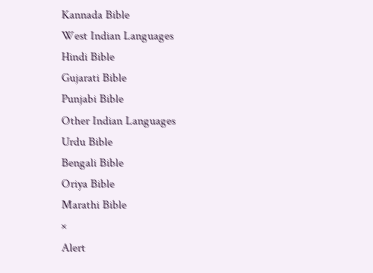Kannada Bible
West Indian Languages
Hindi Bible
Gujarati Bible
Punjabi Bible
Other Indian Languages
Urdu Bible
Bengali Bible
Oriya Bible
Marathi Bible
×
Alert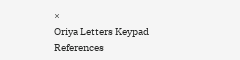×
Oriya Letters Keypad References